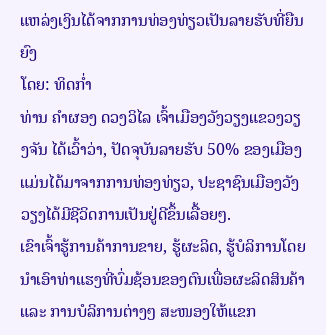ແຫລ່ງເງິນໄດ້ຈາກການທ່ອງທ່ຽວເປັນລາຍຮັບທີ່ຍືນຍົງ
ໂດຍ: ທິດກ່ຳ
ທ່ານ ຄຳຜອງ ດວງວິໄລ ເຈົ້າເມືອງວັງວຽງແຂວງວຽງຈັນ ໄດ້ເວົ້າວ່າ, ປັດຈຸບັນລາຍຮັບ 50% ຂອງເມືອງ ແມ່ນໄດ້ມາຈາກການທ່ອງທ່ຽວ, ປະຊາຊົນເມືອງວັງວຽງໄດ້ມີຊີວິດການເປັນຢູ່ດີຂຶ້ນເລື້ອຍໆ.
ເຂົາເຈົ້າຮູ້ການຄ້າການຂາຍ, ຮູ້ຜະລິດ, ຮູ້ບໍລິການໂດຍນຳເອົາທ່າແຮງທີ່ບົ່ມຊ້ອນຂອງຕົນເພື່ອຜະລິດສິນຄ້າ ແລະ ການບໍລິການຕ່າງໆ ສະໜອງໃຫ້ແຂກ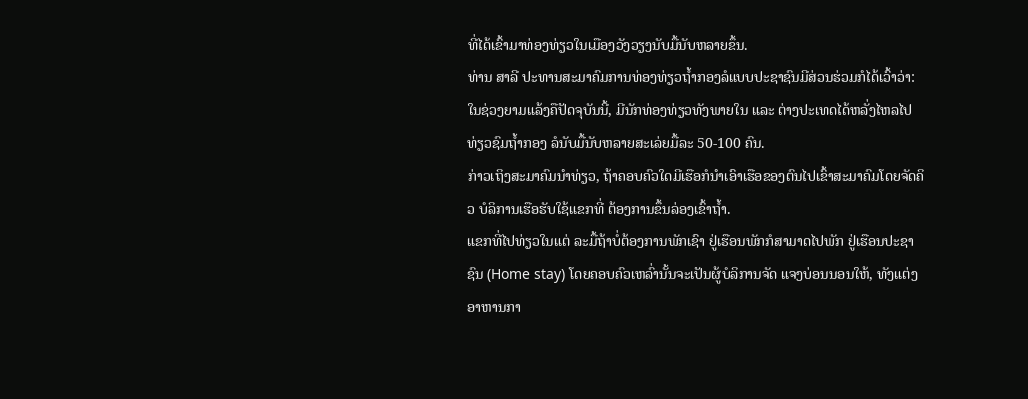ທີ່ໄດ້ເຂົ້າມາທ່ອງທ່ຽວໃນເມືອງວັງວຽງນັບມື້ນັບຫລາຍຂຶ້ນ.
ທ່ານ ສາລີ ປະທານສະມາຄົມການທ່ອງທ່ຽວຖ້ຳກອງລໍແບບປະຊາຊົນມີສ່ວນຮ່ວມກໍໄດ້ເວົ້າວ່າ: ໃນຊ່ວງຍາມແລ້ງຄືປັດຈຸບັນນີ້, ມີນັກທ່ອງທ່ຽວທັງພາຍໃນ ແລະ ຕ່າງປະເທດໄດ້ຫລັ່ງໄຫລໄປທ່ຽວຊົມຖ້ຳກອງ ລໍນັບມື້ນັບຫລາຍສະເລ່ຍມື້ລະ 50-100 ຄົນ.
ກ່າວເຖິງສະມາຄົມນຳທ່ຽວ, ຖ້າຄອບຄົວໃດມີເຮືອກໍນຳເອົາເຮືອຂອງຕົນໄປເຂົ້າສະມາຄົມໂດຍຈັດຄິວ ບໍລິການເຮືອຮັບໃຊ້ແຂກທີ່ ຕ້ອງການຂຶ້ນລ່ອງເຂົ້າຖ້ຳ.
ແຂກທີ່ໄປທ່ຽວໃນແຕ່ ລະມື້ຖ້າບໍ່ຕ້ອງການພັກເຊົາ ຢູ່ເຮືອນພັກກໍສາມາດໄປພັກ ຢູ່ເຮືອນປະຊາຊົນ (Home stay) ໂດຍຄອບຄົວເຫລົ່ານັ້ນຈະເປັນຜູ້ບໍລິການຈັດ ແຈງບ່ອນນອນໃຫ້, ທັງແຕ່ງ ອາຫານກາ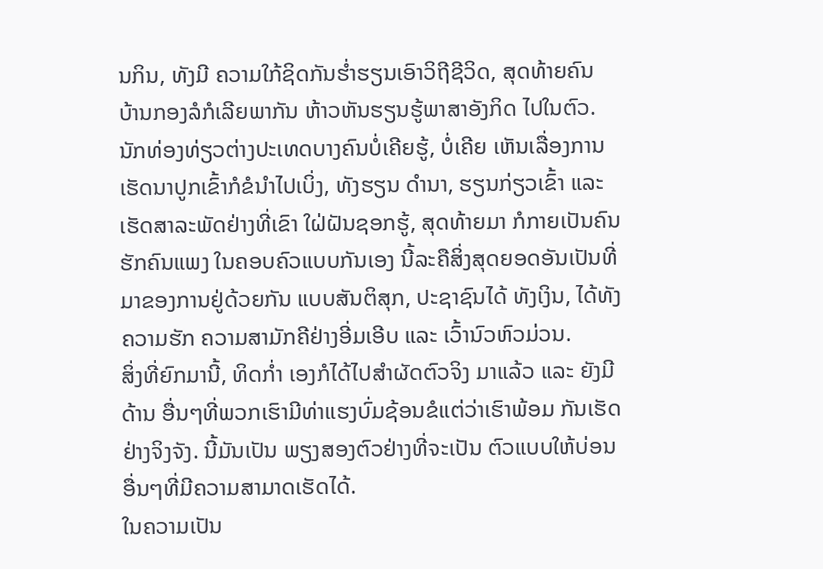ນກິນ, ທັງມີ ຄວາມໃກ້ຊິດກັນຮ່ຳຮຽນເອົາວິຖີຊີວິດ, ສຸດທ້າຍຄົນ ບ້ານກອງລໍກໍເລີຍພາກັນ ຫ້າວຫັນຮຽນຮູ້ພາສາອັງກິດ ໄປໃນຕົວ.
ນັກທ່ອງທ່ຽວຕ່າງປະເທດບາງຄົນບໍ່ເຄີຍຮູ້, ບໍ່ເຄີຍ ເຫັນເລື່ອງການເຮັດນາປູກເຂົ້າກໍຂໍນຳໄປເບິ່ງ, ທັງຮຽນ ດຳນາ, ຮຽນກ່ຽວເຂົ້າ ແລະ ເຮັດສາລະພັດຢ່າງທີ່ເຂົາ ໃຝ່ຝັນຊອກຮູ້, ສຸດທ້າຍມາ ກໍກາຍເປັນຄົນຮັກຄົນແພງ ໃນຄອບຄົວແບບກັນເອງ ນີ້ລະຄືສິ່ງສຸດຍອດອັນເປັນທີ່ມາຂອງການຢູ່ດ້ວຍກັນ ແບບສັນຕິສຸກ, ປະຊາຊົນໄດ້ ທັງເງິນ, ໄດ້ທັງຄວາມຮັກ ຄວາມສາມັກຄີຢ່າງອີ່ມເອີບ ແລະ ເວົ້ານົວຫົວມ່ວນ.
ສິ່ງທີ່ຍົກມານີ້, ທິດກ່ຳ ເອງກໍໄດ້ໄປສຳຜັດຕົວຈິງ ມາແລ້ວ ແລະ ຍັງມີດ້ານ ອື່ນໆທີ່ພວກເຮົາມີທ່າແຮງບົ່ມຊ້ອນຂໍແຕ່ວ່າເຮົາພ້ອມ ກັນເຮັດຢ່າງຈິງຈັງ. ນີ້ມັນເປັນ ພຽງສອງຕົວຢ່າງທີ່ຈະເປັນ ຕົວແບບໃຫ້ບ່ອນອື່ນໆທີ່ມີຄວາມສາມາດເຮັດໄດ້.
ໃນຄວາມເປັນ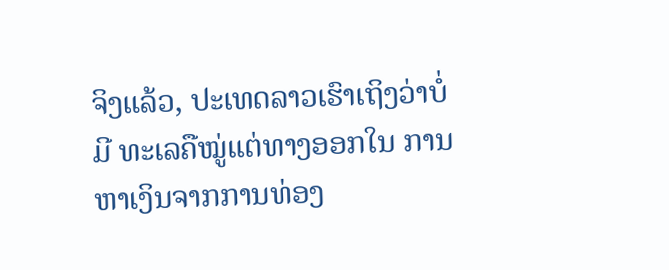ຈິງແລ້ວ, ປະເທດລາວເຮົາເຖິງວ່າບໍ່ມີ ທະເລຄືໝູ່ແຕ່ທາງອອກໃນ ການຫາເງິນຈາກການທ່ອງ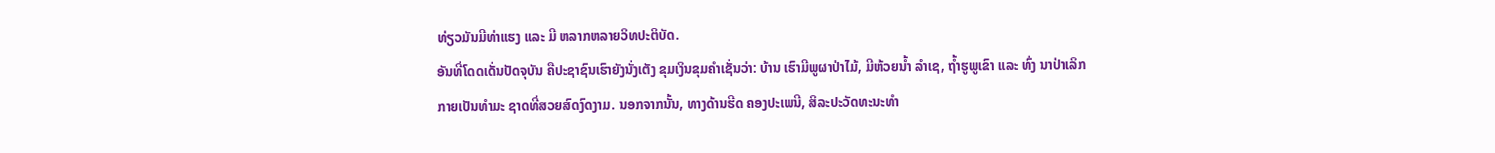ທ່ຽວມັນມີທ່າແຮງ ແລະ ມີ ຫລາກຫລາຍວິທປະຕິບັດ.
ອັນທີ່ໂດດເດັ່ນປັດຈຸບັນ ຄືປະຊາຊົນເຮົາຍັງນັ່ງເຕັງ ຂຸມເງິນຂຸມຄຳເຊັ່ນວ່າ: ບ້ານ ເຮົາມີພູຜາປ່າໄມ້, ມີຫ້ວຍນ້ຳ ລຳເຊ, ຖ້ຳຮູພູເຂົາ ແລະ ທົ່ງ ນາປ່າເລິກກາຍເປັນທຳມະ ຊາດທີ່ສວຍສົດງົດງາມ. ນອກຈາກນັ້ນ, ທາງດ້ານຮີດ ຄອງປະເພນີ, ສິລະປະວັດທະນະທຳ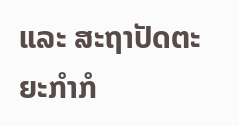ແລະ ສະຖາປັດຕະຍະກຳກໍ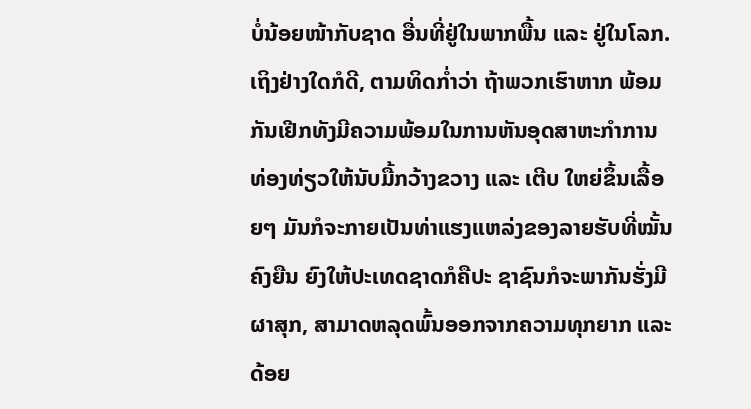ບໍ່ນ້ອຍໜ້າກັບຊາດ ອື່ນທີ່ຢູ່ໃນພາກພື້ນ ແລະ ຢູ່ໃນໂລກ.
ເຖິງຢ່າງໃດກໍດີ, ຕາມທິດກ່ຳວ່າ ຖ້າພວກເຮົາຫາກ ພ້ອມກັນເຢີກທັງມີຄວາມພ້ອມໃນການຫັນອຸດສາຫະກຳການທ່ອງທ່ຽວໃຫ້ນັບມື້ກວ້າງຂວາງ ແລະ ເຕີບ ໃຫຍ່ຂຶ້ນເລື້ອຍໆ ມັນກໍຈະກາຍເປັນທ່າແຮງແຫລ່ງຂອງລາຍຮັບທີ່ໝັ້ນຄົງຍືນ ຍົງໃຫ້ປະເທດຊາດກໍຄືປະ ຊາຊົນກໍຈະພາກັນຮັ່ງມີຜາສຸກ, ສາມາດຫລຸດພົ້ນອອກຈາກຄວາມທຸກຍາກ ແລະ ດ້ອຍ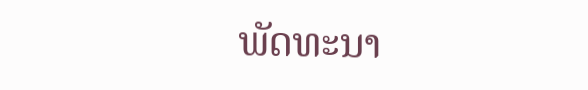ພັດທະນາ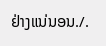ຢ່າງແນ່ນອນ./.